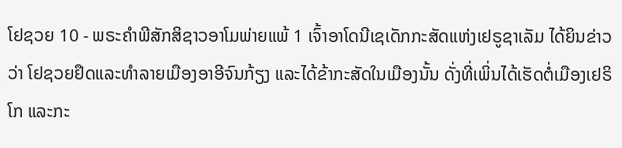ໂຢຊວຍ 10 - ພຣະຄຳພີສັກສິຊາວອາໂມພ່າຍແພ້ 1 ເຈົ້າອາໂດນີເຊເດັກກະສັດແຫ່ງເຢຣູຊາເລັມ ໄດ້ຍິນຂ່າວວ່າ ໂຢຊວຍຢຶດແລະທຳລາຍເມືອງອາອີຈົນກ້ຽງ ແລະໄດ້ຂ້າກະສັດໃນເມືອງນັ້ນ ດັ່ງທີ່ເພິ່ນໄດ້ເຮັດຕໍ່ເມືອງເຢຣິໂກ ແລະກະ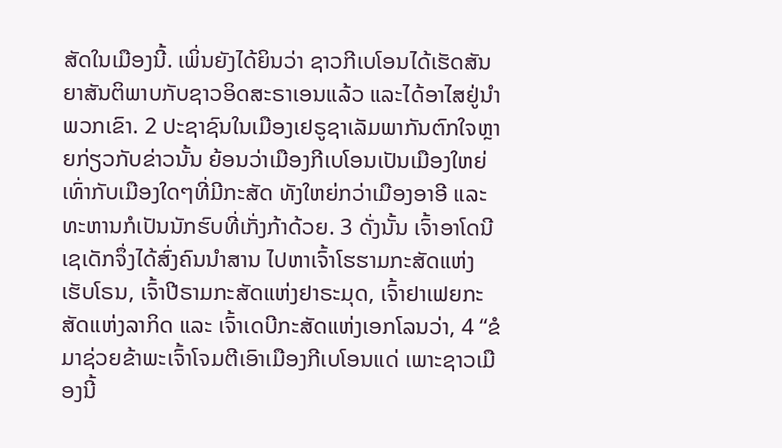ສັດໃນເມືອງນີ້. ເພິ່ນຍັງໄດ້ຍິນວ່າ ຊາວກີເບໂອນໄດ້ເຮັດສັນຍາສັນຕິພາບກັບຊາວອິດສະຣາເອນແລ້ວ ແລະໄດ້ອາໄສຢູ່ນຳພວກເຂົາ. 2 ປະຊາຊົນໃນເມືອງເຢຣູຊາເລັມພາກັນຕົກໃຈຫຼາຍກ່ຽວກັບຂ່າວນັ້ນ ຍ້ອນວ່າເມືອງກີເບໂອນເປັນເມືອງໃຫຍ່ເທົ່າກັບເມືອງໃດໆທີ່ມີກະສັດ ທັງໃຫຍ່ກວ່າເມືອງອາອີ ແລະ ທະຫານກໍເປັນນັກຮົບທີ່ເກັ່ງກ້າດ້ວຍ. 3 ດັ່ງນັ້ນ ເຈົ້າອາໂດນີເຊເດັກຈຶ່ງໄດ້ສົ່ງຄົນນຳສານ ໄປຫາເຈົ້າໂຮຮາມກະສັດແຫ່ງເຮັບໂຣນ, ເຈົ້າປີຣາມກະສັດແຫ່ງຢາຣະມຸດ, ເຈົ້າຢາເຟຍກະສັດແຫ່ງລາກິດ ແລະ ເຈົ້າເດບີກະສັດແຫ່ງເອກໂລນວ່າ, 4 “ຂໍມາຊ່ວຍຂ້າພະເຈົ້າໂຈມຕີເອົາເມືອງກີເບໂອນແດ່ ເພາະຊາວເມືອງນີ້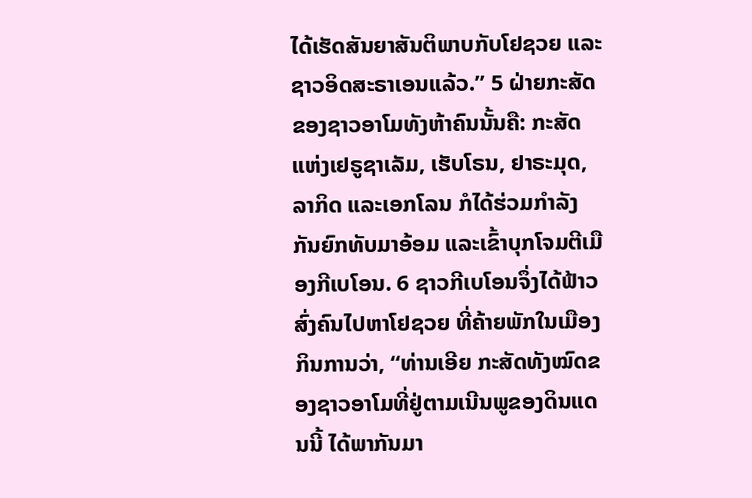ໄດ້ເຮັດສັນຍາສັນຕິພາບກັບໂຢຊວຍ ແລະຊາວອິດສະຣາເອນແລ້ວ.” 5 ຝ່າຍກະສັດຂອງຊາວອາໂມທັງຫ້າຄົນນັ້ນຄື: ກະສັດແຫ່ງເຢຣູຊາເລັມ, ເຮັບໂຣນ, ຢາຣະມຸດ, ລາກິດ ແລະເອກໂລນ ກໍໄດ້ຮ່ວມກຳລັງກັນຍົກທັບມາອ້ອມ ແລະເຂົ້າບຸກໂຈມຕີເມືອງກີເບໂອນ. 6 ຊາວກີເບໂອນຈຶ່ງໄດ້ຟ້າວສົ່ງຄົນໄປຫາໂຢຊວຍ ທີ່ຄ້າຍພັກໃນເມືອງກິນການວ່າ, “ທ່ານເອີຍ ກະສັດທັງໝົດຂອງຊາວອາໂມທີ່ຢູ່ຕາມເນີນພູຂອງດິນແດນນີ້ ໄດ້ພາກັນມາ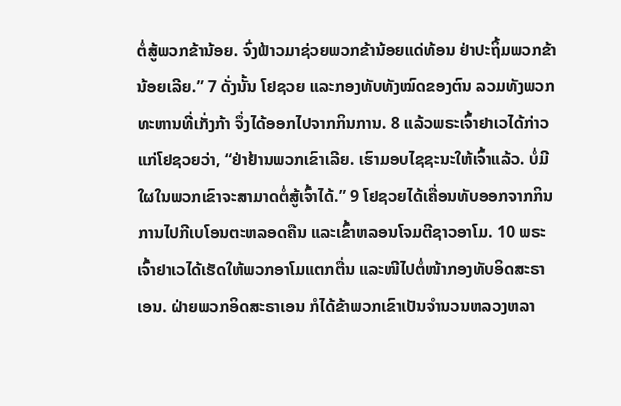ຕໍ່ສູ້ພວກຂ້ານ້ອຍ. ຈົ່ງຟ້າວມາຊ່ວຍພວກຂ້ານ້ອຍແດ່ທ້ອນ ຢ່າປະຖິ້ມພວກຂ້ານ້ອຍເລີຍ.” 7 ດັ່ງນັ້ນ ໂຢຊວຍ ແລະກອງທັບທັງໝົດຂອງຕົນ ລວມທັງພວກທະຫານທີ່ເກັ່ງກ້າ ຈຶ່ງໄດ້ອອກໄປຈາກກິນການ. 8 ແລ້ວພຣະເຈົ້າຢາເວໄດ້ກ່າວແກ່ໂຢຊວຍວ່າ, “ຢ່າຢ້ານພວກເຂົາເລີຍ. ເຮົາມອບໄຊຊະນະໃຫ້ເຈົ້າແລ້ວ. ບໍ່ມີໃຜໃນພວກເຂົາຈະສາມາດຕໍ່ສູ້ເຈົ້າໄດ້.” 9 ໂຢຊວຍໄດ້ເຄື່ອນທັບອອກຈາກກິນການໄປກີເບໂອນຕະຫລອດຄືນ ແລະເຂົ້າຫລອນໂຈມຕີຊາວອາໂມ. 10 ພຣະເຈົ້າຢາເວໄດ້ເຮັດໃຫ້ພວກອາໂມແຕກຕື່ນ ແລະໜີໄປຕໍ່ໜ້າກອງທັບອິດສະຣາເອນ. ຝ່າຍພວກອິດສະຣາເອນ ກໍໄດ້ຂ້າພວກເຂົາເປັນຈຳນວນຫລວງຫລາ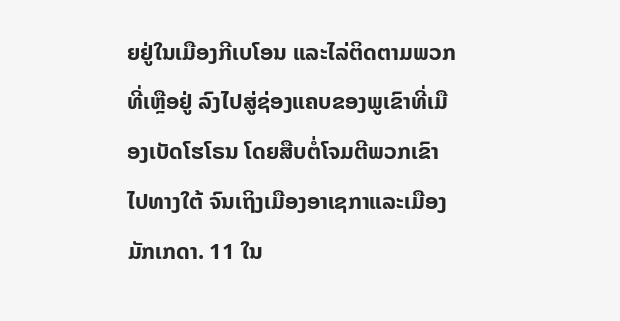ຍຢູ່ໃນເມືອງກີເບໂອນ ແລະໄລ່ຕິດຕາມພວກທີ່ເຫຼືອຢູ່ ລົງໄປສູ່ຊ່ອງແຄບຂອງພູເຂົາທີ່ເມືອງເບັດໂຮໂຣນ ໂດຍສືບຕໍ່ໂຈມຕີພວກເຂົາໄປທາງໃຕ້ ຈົນເຖິງເມືອງອາເຊກາແລະເມືອງມັກເກດາ. 11 ໃນ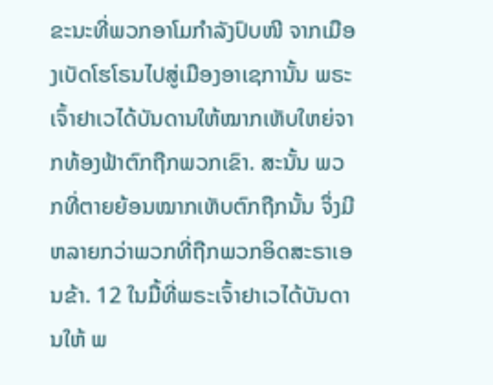ຂະນະທີ່ພວກອາໂມກຳລັງປົບໜີ ຈາກເມືອງເບັດໂຮໂຣນໄປສູ່ເມືອງອາເຊການັ້ນ ພຣະເຈົ້າຢາເວໄດ້ບັນດານໃຫ້ໝາກເຫັບໃຫຍ່ຈາກທ້ອງຟ້າຕົກຖືກພວກເຂົາ. ສະນັ້ນ ພວກທີ່ຕາຍຍ້ອນໝາກເຫັບຕົກຖືກນັ້ນ ຈຶ່ງມີຫລາຍກວ່າພວກທີ່ຖືກພວກອິດສະຣາເອນຂ້າ. 12 ໃນມື້ທີ່ພຣະເຈົ້າຢາເວໄດ້ບັນດານໃຫ້ ພ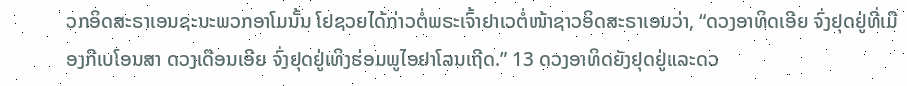ວກອິດສະຣາເອນຊະນະພວກອາໂມນັ້ນ ໂຢຊວຍໄດ້ກ່າວຕໍ່ພຣະເຈົ້າຢາເວຕໍ່ໜ້າຊາວອິດສະຣາເອນວ່າ, “ດວງອາທິດເອີຍ ຈົ່ງຢຸດຢູ່ທີ່ເມືອງກີເບໂອນສາ ດວງເດືອນເອີຍ ຈົ່ງຢຸດຢູ່ເທິງຮ່ອມພູໄອຢາໂລນເຖີດ.” 13 ດວງອາທິດຍັງຢຸດຢູ່ແລະດວ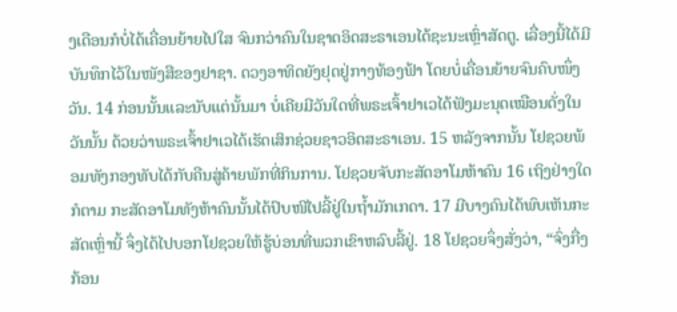ງເດືອນກໍບໍ່ໄດ້ເຄື່ອນຍ້າຍໄປໃສ ຈົນກວ່າຄົນໃນຊາດອິດສະຣາເອນໄດ້ຊະນະເຫຼົ່າສັດຕູ. ເລື່ອງນີ້ໄດ້ມີບັນທຶກໄວ້ໃນໜັງສືຂອງຢາຊາ. ດວງອາທິດຍັງຢຸດຢູ່ກາງທ້ອງຟ້າ ໂດຍບໍ່ເຄື່ອນຍ້າຍຈົນຄົບໜຶ່ງວັນ. 14 ກ່ອນນັ້ນແລະນັບແຕ່ນັ້ນມາ ບໍ່ເຄີຍມີວັນໃດທີ່ພຣະເຈົ້າຢາເວໄດ້ຟັງມະນຸດເໝືອນດັ່ງໃນວັນນັ້ນ ດ້ວຍວ່າພຣະເຈົ້າຢາເວໄດ້ເຮັດເສິກຊ່ວຍຊາວອິດສະຣາເອນ. 15 ຫລັງຈາກນັ້ນ ໂຢຊວຍພ້ອມທັງກອງທັບໄດ້ກັບຄືນສູ່ຄ້າຍພັກທີ່ກິນການ. ໂຢຊວຍຈັບກະສັດອາໂມຫ້າຄົນ 16 ເຖິງຢ່າງໃດກໍຕາມ ກະສັດອາໂມທັງຫ້າຄົນນັ້ນໄດ້ປົບໜີໄປລີ້ຢູ່ໃນຖໍ້າມັກເກດາ. 17 ມີບາງຄົນໄດ້ພົບເຫັນກະສັດເຫຼົ່ານີ້ ຈຶ່ງໄດ້ໄປບອກໂຢຊວຍໃຫ້ຮູ້ບ່ອນທີ່ພວກເຂົາຫລົບລີ້ຢູ່. 18 ໂຢຊວຍຈຶ່ງສັ່ງວ່າ, “ຈົ່ງກື່ງກ້ອນ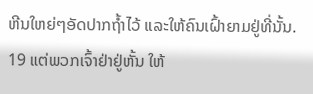ຫີນໃຫຍ່ໆອັດປາກຖໍ້າໄວ້ ແລະໃຫ້ຄົນເຝົ້າຍາມຢູ່ທີ່ນັ້ນ. 19 ແຕ່ພວກເຈົ້າຢ່າຢູ່ຫັ້ນ ໃຫ້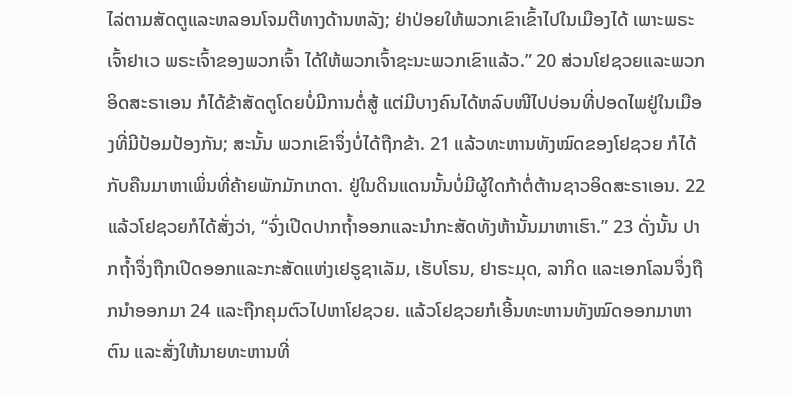ໄລ່ຕາມສັດຕູແລະຫລອນໂຈມຕີທາງດ້ານຫລັງ; ຢ່າປ່ອຍໃຫ້ພວກເຂົາເຂົ້າໄປໃນເມືອງໄດ້ ເພາະພຣະເຈົ້າຢາເວ ພຣະເຈົ້າຂອງພວກເຈົ້າ ໄດ້ໃຫ້ພວກເຈົ້າຊະນະພວກເຂົາແລ້ວ.” 20 ສ່ວນໂຢຊວຍແລະພວກອິດສະຣາເອນ ກໍໄດ້ຂ້າສັດຕູໂດຍບໍ່ມີການຕໍ່ສູ້ ແຕ່ມີບາງຄົນໄດ້ຫລົບໜີໄປບ່ອນທີ່ປອດໄພຢູ່ໃນເມືອງທີ່ມີປ້ອມປ້ອງກັນ; ສະນັ້ນ ພວກເຂົາຈຶ່ງບໍ່ໄດ້ຖືກຂ້າ. 21 ແລ້ວທະຫານທັງໝົດຂອງໂຢຊວຍ ກໍໄດ້ກັບຄືນມາຫາເພິ່ນທີ່ຄ້າຍພັກມັກເກດາ. ຢູ່ໃນດິນແດນນັ້ນບໍ່ມີຜູ້ໃດກ້າຕໍ່ຕ້ານຊາວອິດສະຣາເອນ. 22 ແລ້ວໂຢຊວຍກໍໄດ້ສັ່ງວ່າ, “ຈົ່ງເປີດປາກຖໍ້າອອກແລະນຳກະສັດທັງຫ້ານັ້ນມາຫາເຮົາ.” 23 ດັ່ງນັ້ນ ປາກຖໍ້າຈຶ່ງຖືກເປີດອອກແລະກະສັດແຫ່ງເຢຣູຊາເລັມ, ເຮັບໂຣນ, ຢາຣະມຸດ, ລາກິດ ແລະເອກໂລນຈຶ່ງຖືກນຳອອກມາ 24 ແລະຖືກຄຸມຕົວໄປຫາໂຢຊວຍ. ແລ້ວໂຢຊວຍກໍເອີ້ນທະຫານທັງໝົດອອກມາຫາຕົນ ແລະສັ່ງໃຫ້ນາຍທະຫານທີ່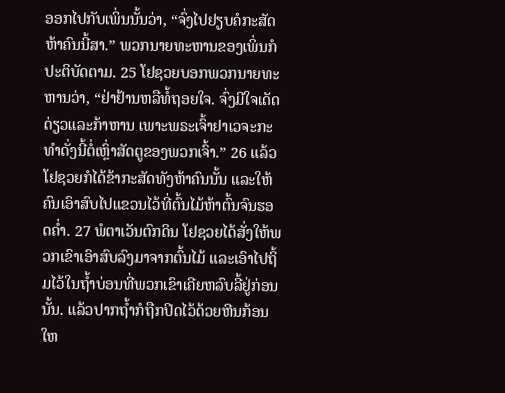ອອກໄປກັບເພິ່ນນັ້ນວ່າ, “ຈົ່ງໄປຢຽບຄໍກະສັດຫ້າຄົນນີ້ສາ.” ພວກນາຍທະຫານຂອງເພິ່ນກໍປະຕິບັດຕາມ. 25 ໂຢຊວຍບອກພວກນາຍທະຫານວ່າ, “ຢ່າຢ້ານຫລືທໍ້ຖອຍໃຈ. ຈົ່ງມີໃຈເດັດດ່ຽວແລະກ້າຫານ ເພາະພຣະເຈົ້າຢາເວຈະກະທຳດັ່ງນີ້ຕໍ່ເຫຼົ່າສັດຕູຂອງພວກເຈົ້າ.” 26 ແລ້ວໂຢຊວຍກໍໄດ້ຂ້າກະສັດທັງຫ້າຄົນນັ້ນ ແລະໃຫ້ຄົນເອົາສົບໄປແຂວນໄວ້ທີ່ຕົ້ນໄມ້ຫ້າຕົ້ນຈົນຮອດຄໍ່າ. 27 ພໍຕາເວັນຕົກດິນ ໂຢຊວຍໄດ້ສັ່ງໃຫ້ພວກເຂົາເອົາສົບລົງມາຈາກຕົ້ນໄມ້ ແລະເອົາໄປຖິ້ມໄວ້ໃນຖໍ້າບ່ອນທີ່ພວກເຂົາເຄີຍຫລົບລີ້ຢູ່ກ່ອນນັ້ນ. ແລ້ວປາກຖໍ້າກໍຖືກປິດໄວ້ດ້ວຍຫີນກ້ອນໃຫ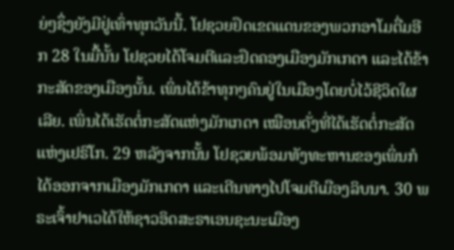ຍ່ໆຊຶ່ງຍັງມີຢູ່ເທົ່າທຸກວັນນີ້. ໂຢຊວຍຢຶດເຂດແດນຂອງພວກອາໂມຕື່ມອີກ 28 ໃນມື້ນັ້ນ ໂຢຊວຍໄດ້ໂຈມຕີແລະຢຶດຄອງເມືອງມັກເກດາ ແລະໄດ້ຂ້າກະສັດຂອງເມືອງນັ້ນ. ເພິ່ນໄດ້ຂ້າທຸກໆຄົນຢູ່ໃນເມືອງໂດຍບໍ່ໄວ້ຊີວິດໃຜເລີຍ. ເພິ່ນໄດ້ເຮັດຕໍ່ກະສັດແຫ່ງມັກເກດາ ເໝືອນດັ່ງທີ່ໄດ້ເຮັດຕໍ່ກະສັດແຫ່ງເຢຣິໂກ. 29 ຫລັງຈາກນັ້ນ ໂຢຊວຍພ້ອມທັງທະຫານຂອງເພິ່ນກໍໄດ້ອອກຈາກເມືອງມັກເກດາ ແລະເດີນທາງໄປໂຈມຕີເມືອງລິບນາ. 30 ພຣະເຈົ້າຢາເວໄດ້ໃຫ້ຊາວອິດສະຣາເອນຊະນະເມືອງ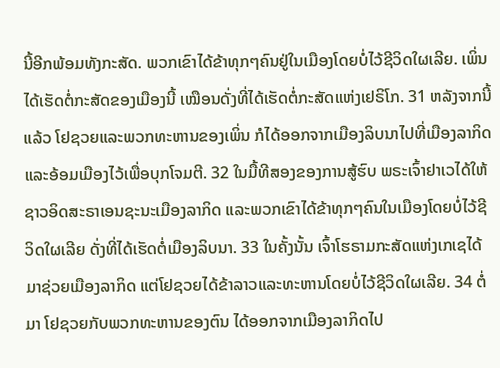ນີ້ອີກພ້ອມທັງກະສັດ. ພວກເຂົາໄດ້ຂ້າທຸກໆຄົນຢູ່ໃນເມືອງໂດຍບໍ່ໄວ້ຊີວິດໃຜເລີຍ. ເພິ່ນໄດ້ເຮັດຕໍ່ກະສັດຂອງເມືອງນີ້ ເໝືອນດັ່ງທີ່ໄດ້ເຮັດຕໍ່ກະສັດແຫ່ງເຢຣິໂກ. 31 ຫລັງຈາກນີ້ແລ້ວ ໂຢຊວຍແລະພວກທະຫານຂອງເພິ່ນ ກໍໄດ້ອອກຈາກເມືອງລິບນາໄປທີ່ເມືອງລາກິດ ແລະອ້ອມເມືອງໄວ້ເພື່ອບຸກໂຈມຕີ. 32 ໃນມື້ທີສອງຂອງການສູ້ຮົບ ພຣະເຈົ້າຢາເວໄດ້ໃຫ້ຊາວອິດສະຣາເອນຊະນະເມືອງລາກິດ ແລະພວກເຂົາໄດ້ຂ້າທຸກໆຄົນໃນເມືອງໂດຍບໍ່ໄວ້ຊີວິດໃຜເລີຍ ດັ່ງທີ່ໄດ້ເຮັດຕໍ່ເມືອງລິບນາ. 33 ໃນຄັ້ງນັ້ນ ເຈົ້າໂຮຣາມກະສັດແຫ່ງເກເຊໄດ້ມາຊ່ວຍເມືອງລາກິດ ແຕ່ໂຢຊວຍໄດ້ຂ້າລາວແລະທະຫານໂດຍບໍ່ໄວ້ຊີວິດໃຜເລີຍ. 34 ຕໍ່ມາ ໂຢຊວຍກັບພວກທະຫານຂອງຕົນ ໄດ້ອອກຈາກເມືອງລາກິດໄປ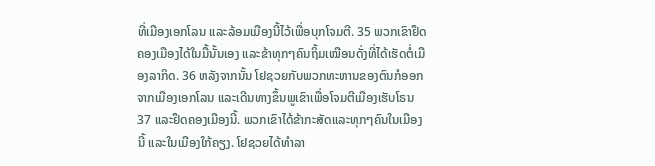ທີ່ເມືອງເອກໂລນ ແລະລ້ອມເມືອງນີ້ໄວ້ເພື່ອບຸກໂຈມຕີ. 35 ພວກເຂົາຢຶດຄອງເມືອງໄດ້ໃນມື້ນັ້ນເອງ ແລະຂ້າທຸກໆຄົນຖິ້ມເໝືອນດັ່ງທີ່ໄດ້ເຮັດຕໍ່ເມືອງລາກິດ. 36 ຫລັງຈາກນັ້ນ ໂຢຊວຍກັບພວກທະຫານຂອງຕົນກໍອອກຈາກເມືອງເອກໂລນ ແລະເດີນທາງຂຶ້ນພູເຂົາເພື່ອໂຈມຕີເມືອງເຮັບໂຣນ 37 ແລະຢຶດຄອງເມືອງນີ້. ພວກເຂົາໄດ້ຂ້າກະສັດແລະທຸກໆຄົນໃນເມືອງນີ້ ແລະໃນເມືອງໃກ້ຄຽງ. ໂຢຊວຍໄດ້ທຳລາ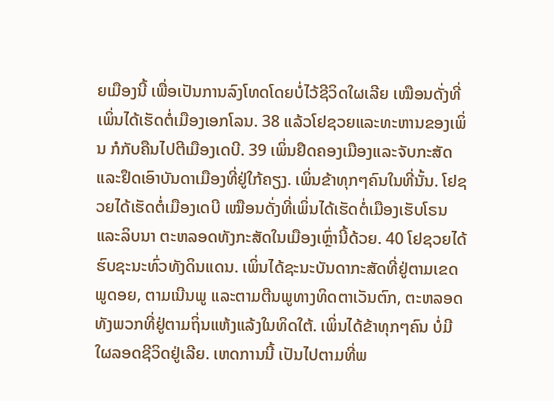ຍເມືອງນີ້ ເພື່ອເປັນການລົງໂທດໂດຍບໍ່ໄວ້ຊີວິດໃຜເລີຍ ເໝືອນດັ່ງທີ່ເພິ່ນໄດ້ເຮັດຕໍ່ເມືອງເອກໂລນ. 38 ແລ້ວໂຢຊວຍແລະທະຫານຂອງເພິ່ນ ກໍກັບຄືນໄປຕີເມືອງເດບີ. 39 ເພິ່ນຢຶດຄອງເມືອງແລະຈັບກະສັດ ແລະຢຶດເອົາບັນດາເມືອງທີ່ຢູ່ໃກ້ຄຽງ. ເພິ່ນຂ້າທຸກໆຄົນໃນທີ່ນັ້ນ. ໂຢຊວຍໄດ້ເຮັດຕໍ່ເມືອງເດບີ ເໝືອນດັ່ງທີ່ເພິ່ນໄດ້ເຮັດຕໍ່ເມືອງເຮັບໂຣນແລະລິບນາ ຕະຫລອດທັງກະສັດໃນເມືອງເຫຼົ່ານີ້ດ້ວຍ. 40 ໂຢຊວຍໄດ້ຮົບຊະນະທົ່ວທັງດິນແດນ. ເພິ່ນໄດ້ຊະນະບັນດາກະສັດທີ່ຢູ່ຕາມເຂດພູດອຍ, ຕາມເນີນພູ ແລະຕາມຕີນພູທາງທິດຕາເວັນຕົກ, ຕະຫລອດທັງພວກທີ່ຢູ່ຕາມຖິ່ນແຫ້ງແລ້ງໃນທິດໃຕ້. ເພິ່ນໄດ້ຂ້າທຸກໆຄົນ ບໍ່ມີໃຜລອດຊີວິດຢູ່ເລີຍ. ເຫດການນີ້ ເປັນໄປຕາມທີ່ພ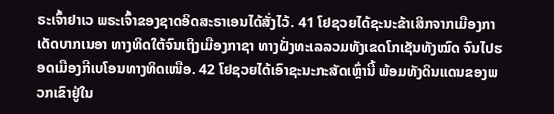ຣະເຈົ້າຢາເວ ພຣະເຈົ້າຂອງຊາດອິດສະຣາເອນໄດ້ສັ່ງໄວ້. 41 ໂຢຊວຍໄດ້ຊະນະຂ້າເສິກຈາກເມືອງກາເດັດບາກເນອາ ທາງທິດໃຕ້ຈົນເຖິງເມືອງກາຊາ ທາງຝັ່ງທະເລລວມທັງເຂດໂກເຊັນທັງໝົດ ຈົນໄປຮອດເມືອງກີເບໂອນທາງທິດເໜືອ. 42 ໂຢຊວຍໄດ້ເອົາຊະນະກະສັດເຫຼົ່ານີ້ ພ້ອມທັງດິນແດນຂອງພວກເຂົາຢູ່ໃນ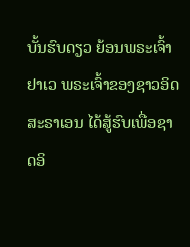ບັ້ນຮົບດຽວ ຍ້ອນພຣະເຈົ້າຢາເວ ພຣະເຈົ້າຂອງຊາວອິດສະຣາເອນ ໄດ້ສູ້ຮົບເພື່ອຊາດອິ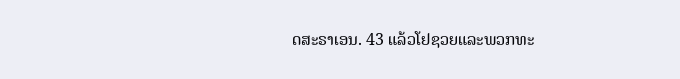ດສະຣາເອນ. 43 ແລ້ວໂຢຊວຍແລະພວກທະ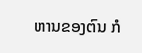ຫານຂອງຕົນ ກໍ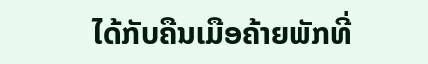ໄດ້ກັບຄືນເມືອຄ້າຍພັກທີ່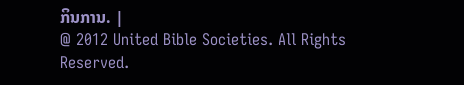ກິນການ. |
@ 2012 United Bible Societies. All Rights Reserved.